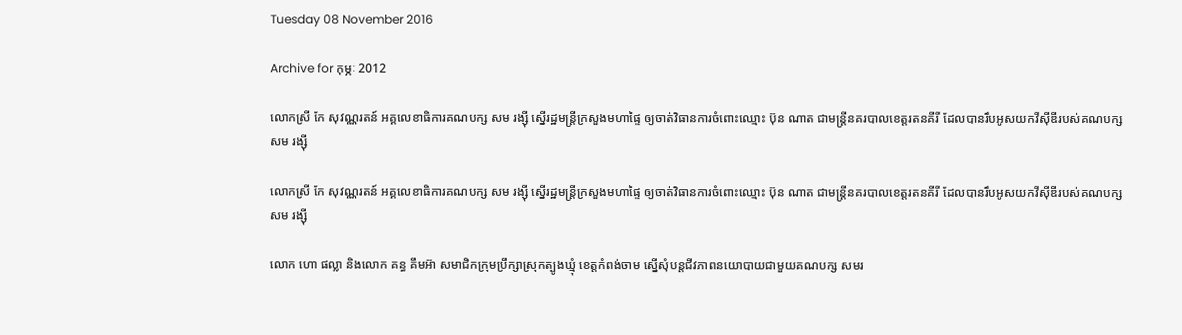Tuesday 08 November 2016

Archive for កុម្ភៈ 2012

លោកស្រី កែ សុវណ្ណរតន៍ អគ្គលេខាធិការគណបក្ស សម រង្ស៊ី ស្នើរដ្ឋមន្រ្តីក្រសួងមហាផ្ទៃ ឲ្យចាត់វិធានការចំពោះឈ្មោះ ប៊ុន ណាត ជាមន្រ្តីនគរបាលខេត្តរតនគីរី ដែលបានរឹបអូសយកវីស៊ីឌីរបស់គណបក្ស សម រង្ស៊ី

លោកស្រី កែ សុវណ្ណរតន៍ អគ្គលេខាធិការគណបក្ស សម រង្ស៊ី ស្នើរដ្ឋមន្រ្តីក្រសួងមហាផ្ទៃ ឲ្យចាត់វិធានការចំពោះឈ្មោះ ប៊ុន ណាត ជាមន្រ្តីនគរបាលខេត្តរតនគីរី ដែលបានរឹបអូសយកវីស៊ីឌីរបស់គណបក្ស សម រង្ស៊ី

លោក ហោ ផល្លា និងលោក គន្ធ គឹមអ៊ា សមាជិកក្រុមប្រឹក្សាស្រុកត្បូងឃ្មុំ ខេត្តកំពង់ចាម ស្នើសុំបន្តជីវភាពនយោបាយជាមួយគណបក្ស សមរ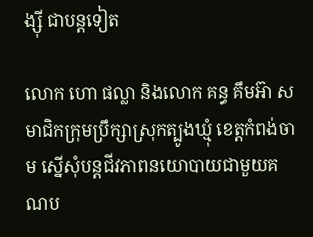ង្ស៊ី ជាបន្តទៀត

លោក ហោ ផល្លា និងលោក គន្ធ គឹមអ៊ា សមាជិកក្រុមប្រឹក្សាស្រុកត្បូងឃ្មុំ ខេត្តកំពង់ចាម ស្នើសុំបន្តជីវភាពនយោបាយជាមួយគណប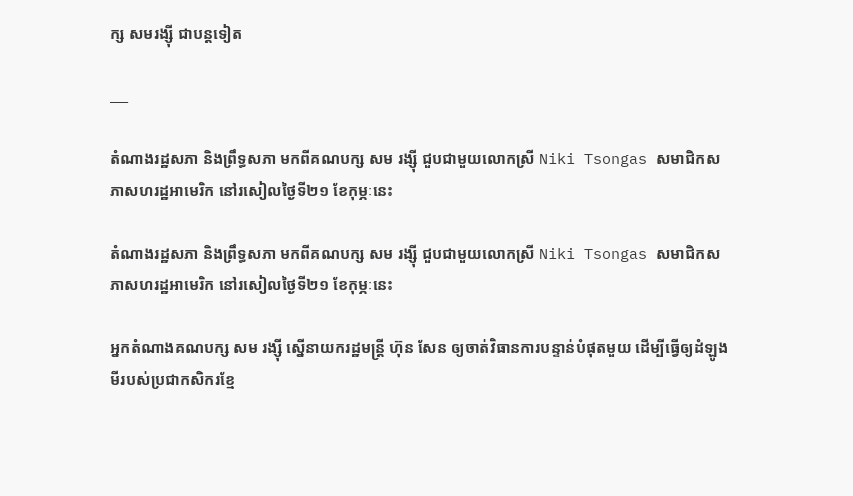ក្ស សមរង្ស៊ី ជាបន្តទៀត

___

តំណាងរដ្ឋសភា និងព្រឹទ្ធសភា មកពីគណបក្ស សម រង្ស៊ី ជួបជាមួយលោកស្រី Niki Tsongas សមាជិកសភាសហរដ្ឋអាមេរិក នៅរសៀលថ្ងៃទី២១ ខែកុម្ភៈនេះ

តំណាងរដ្ឋសភា និងព្រឹទ្ធសភា មកពីគណបក្ស សម រង្ស៊ី ជួបជាមួយលោកស្រី Niki Tsongas សមាជិកសភាសហរដ្ឋអាមេរិក នៅរសៀលថ្ងៃទី២១ ខែកុម្ភៈនេះ

អ្នកតំណាងគណបក្ស សម រង្ស៊ី ស្នើនាយករដ្ឋមន្ត្រី ហ៊ុន សែន ឲ្យចាត់វិធានការបន្ទាន់បំផុតមួយ ដើម្បីធ្វើឲ្យដំឡូងមីរបស់ប្រជាកសិករខ្មែ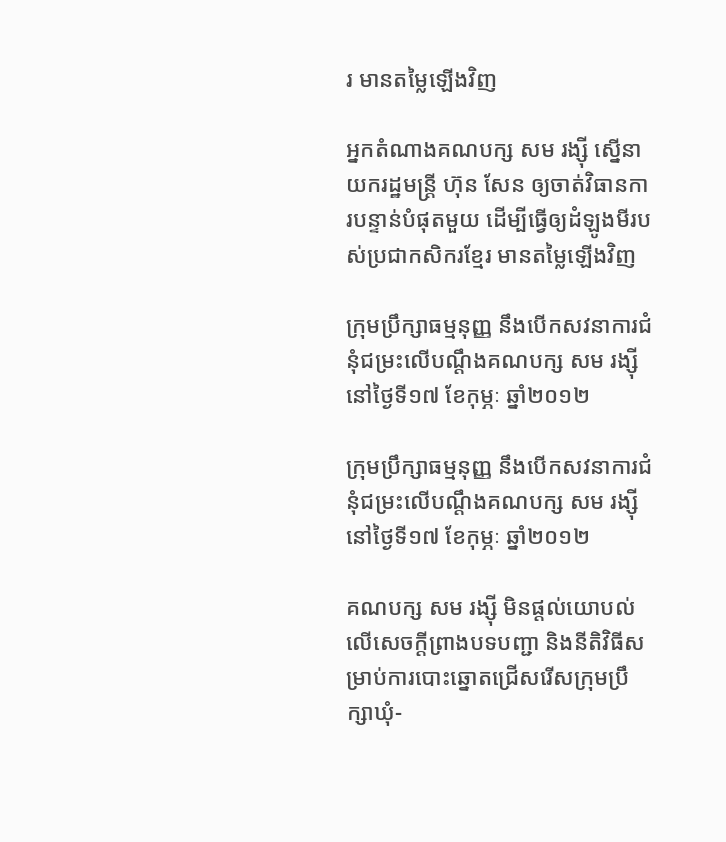រ មានតម្លៃឡើងវិញ

អ្នកតំណាងគណបក្ស សម រង្ស៊ី ស្នើនាយករដ្ឋមន្ត្រី ហ៊ុន សែន ឲ្យចាត់វិធានការបន្ទាន់បំផុតមួយ ដើម្បីធ្វើឲ្យដំឡូងមីរបស់ប្រជាកសិករខ្មែរ មានតម្លៃឡើងវិញ

ក្រុមប្រឹក្សាធម្មនុញ្ញ នឹងបើកសវនាការជំនុំជម្រះលើបណ្តឹងគណបក្ស សម រង្ស៊ី នៅថ្ងៃទី១៧ ខែកុម្ភៈ ឆ្នាំ២០១២

ក្រុមប្រឹក្សាធម្មនុញ្ញ នឹងបើកសវនាការជំនុំជម្រះលើបណ្តឹងគណបក្ស សម រង្ស៊ី នៅថ្ងៃទី១៧ ខែកុម្ភៈ ឆ្នាំ២០១២

គណបក្ស សម រង្ស៊ី មិនផ្តល់យោបល់លើសេចក្តីព្រាងបទបញ្ជា និងនីតិវិធីសម្រាប់ការបោះឆ្នោតជ្រើសរើសក្រុមប្រឹក្សាឃុំ-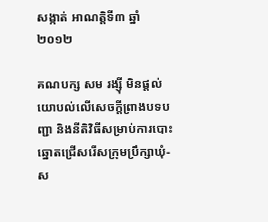សង្កាត់ អាណត្តិទី៣ ឆ្នាំ២០១២

គណបក្ស សម រង្ស៊ី មិនផ្តល់យោបល់លើសេចក្តីព្រាងបទបញ្ជា និងនីតិវិធីសម្រាប់ការបោះឆ្នោតជ្រើសរើសក្រុមប្រឹក្សាឃុំ-ស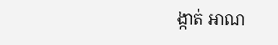ង្កាត់ អាណ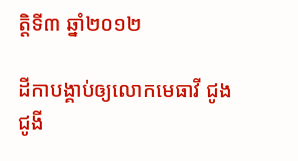ត្តិទី៣ ឆ្នាំ២០១២

ដីកាបង្គាប់ឲ្យលោកមេធាវី ជូង ជូងី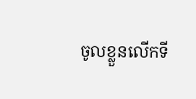ចូលខ្លួនលើកទី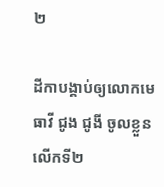២

ដីកាបង្គាប់ឲ្យលោកមេធាវី ជូង ជូងី ចូលខ្លួនលើកទី២